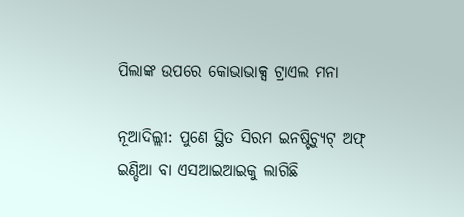ପିଲାଙ୍କ ଉପରେ କୋଭାଭାକ୍ସ ଟ୍ରାଏଲ ମନା

ନୂଆଦିଲ୍ଲୀ: ପୁଣେ ସ୍ଥିତ ସିରମ ଇନଷ୍ଟିଚ୍ୟୁଟ୍ ଅଫ୍ ଇଣ୍ଡିଆ ବା ଏସଆଇଆଇକୁ ଲାଗିଛି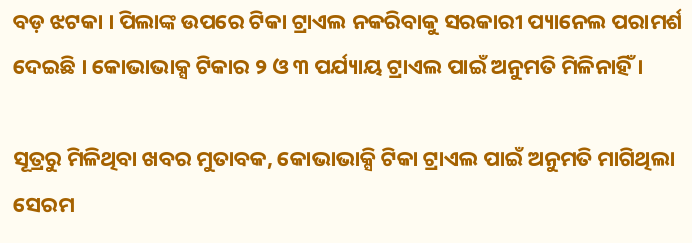ବଡ଼ ଝଟକା । ପିଲାଙ୍କ ଉପରେ ଟିକା ଟ୍ରାଏଲ ନକରିବାକୁ ସରକାରୀ ପ୍ୟାନେଲ ପରାମର୍ଶ ଦେଇଛି । କୋଭାଭାକ୍ସ ଟିକାର ୨ ଓ ୩ ପର୍ଯ୍ୟାୟ ଟ୍ରାଏଲ ପାଇଁ ଅନୁମତି ମିଳିନାହିଁ ।

ସୂତ୍ରରୁ ମିଳିଥିବା ଖବର ମୁତାବକ, କୋଭାଭାକ୍ସି ଟିକା ଟ୍ରାଏଲ ପାଇଁ ଅନୁମତି ମାଗିଥିଲା ସେରମ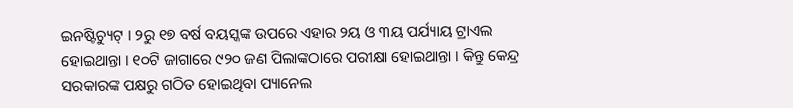ଇନଷ୍ଟିଚ୍ୟୁଟ୍ । ୨ରୁ ୧୭ ବର୍ଷ ବୟସ୍କଙ୍କ ଉପରେ ଏହାର ୨ୟ ଓ ୩ୟ ପର୍ଯ୍ୟାୟ ଟ୍ରାଏଲ ହୋଇଥାନ୍ତା । ୧୦ଟି ଜାଗାରେ ୯୨୦ ଜଣ ପିଲାଙ୍କଠାରେ ପରୀକ୍ଷା ହୋଇଥାନ୍ତା । କିନ୍ତୁ କେନ୍ଦ୍ର ସରକାରଙ୍କ ପକ୍ଷରୁ ଗଠିତ ହୋଇଥିବା ପ୍ୟାନେଲ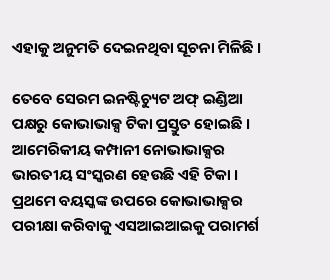ଏହାକୁ ଅନୁମତି ଦେଇନଥିବା ସୂଚନା ମିଳିଛି ।

ତେବେ ସେରମ ଇନଷ୍ଟିଚ୍ୟୁଟ ଅଫ୍ ଇଣ୍ଡିଆ ପକ୍ଷରୁ କୋଭାଭାକ୍ସ ଟିକା ପ୍ରସ୍ତୁତ ହୋଇଛି । ଆମେରିକୀୟ କମ୍ପାନୀ ନୋଭାଭାକ୍ସର ଭାରତୀୟ ସଂସ୍କରଣ ହେଉଛି ଏହି ଟିକା । ପ୍ରଥମେ ବୟସ୍କଙ୍କ ଉପରେ କୋଭାଭାକ୍ସର ପରୀକ୍ଷା କରିବାକୁ ଏସଆଇଆଇକୁ ପରାମର୍ଶ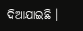ଦିଆଯାଇଛି ।